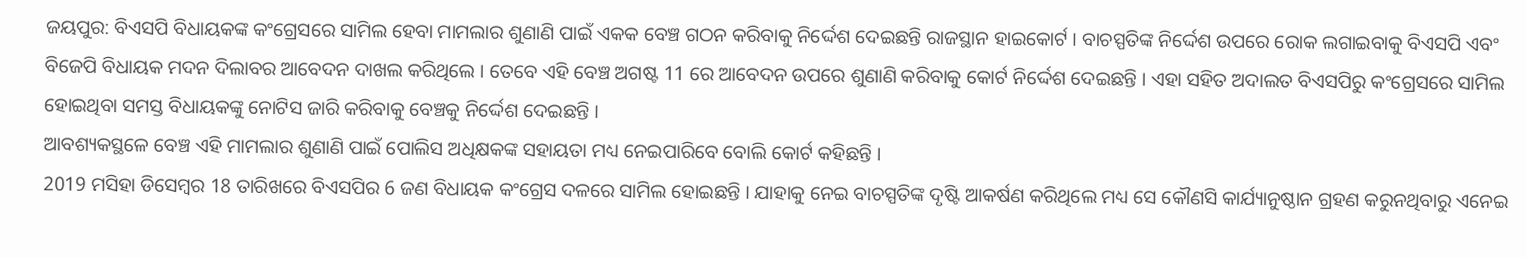ଜୟପୁର: ବିଏସପି ବିଧାୟକଙ୍କ କଂଗ୍ରେସରେ ସାମିଲ ହେବା ମାମଲାର ଶୁଣାଣି ପାଇଁ ଏକକ ବେଞ୍ଚ ଗଠନ କରିବାକୁ ନିର୍ଦ୍ଦେଶ ଦେଇଛନ୍ତି ରାଜସ୍ଥାନ ହାଇକୋର୍ଟ । ବାଚସ୍ପତିଙ୍କ ନିର୍ଦ୍ଦେଶ ଉପରେ ରୋକ ଲଗାଇବାକୁ ବିଏସପି ଏବଂ ବିଜେପି ବିଧାୟକ ମଦନ ଦିଲାବର ଆବେଦନ ଦାଖଲ କରିଥିଲେ । ତେବେ ଏହି ବେଞ୍ଚ ଅଗଷ୍ଟ 11 ରେ ଆବେଦନ ଉପରେ ଶୁଣାଣି କରିବାକୁ କୋର୍ଟ ନିର୍ଦ୍ଦେଶ ଦେଇଛନ୍ତି । ଏହା ସହିତ ଅଦାଲତ ବିଏସପିରୁ କଂଗ୍ରେସରେ ସାମିଲ ହୋଇଥିବା ସମସ୍ତ ବିଧାୟକଙ୍କୁ ନୋଟିସ ଜାରି କରିବାକୁ ବେଞ୍ଚକୁ ନିର୍ଦ୍ଦେଶ ଦେଇଛନ୍ତି ।
ଆବଶ୍ୟକସ୍ଥଳେ ବେଞ୍ଚ ଏହି ମାମଲାର ଶୁଣାଣି ପାଇଁ ପୋଲିସ ଅଧିକ୍ଷକଙ୍କ ସହାୟତା ମଧ୍ୟ ନେଇପାରିବେ ବୋଲି କୋର୍ଟ କହିଛନ୍ତି ।
2019 ମସିହା ଡିସେମ୍ବର 18 ତାରିଖରେ ବିଏସପିର 6 ଜଣ ବିଧାୟକ କଂଗ୍ରେସ ଦଳରେ ସାମିଲ ହୋଇଛନ୍ତି । ଯାହାକୁ ନେଇ ବାଚସ୍ପତିଙ୍କ ଦୃଷ୍ଟି ଆକର୍ଷଣ କରିଥିଲେ ମଧ୍ୟ ସେ କୌଣସି କାର୍ଯ୍ୟାନୁଷ୍ଠାନ ଗ୍ରହଣ କରୁନଥିବାରୁ ଏନେଇ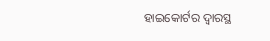ହାଇକୋର୍ଟର ଦ୍ବାରସ୍ଥ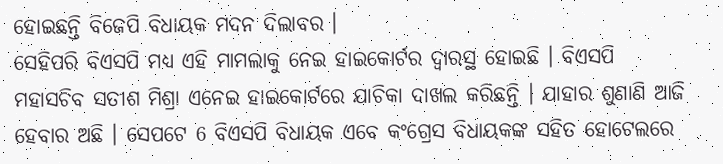ହୋଇଛନ୍ତି ବିଜେପି ବିଧାୟକ ମଦନ ଦିଲାବର ।
ସେହିପରି ବିଏସପି ମଧ୍ୟ ଏହି ମାମଲାକୁ ନେଇ ହାଇକୋର୍ଟର ଦ୍ବାରସ୍ଥ ହୋଇଛି । ବିଏସପି ମହାସଚିବ ସତୀଶ ମିଶ୍ରା ଏନେଇ ହାଇକୋର୍ଟରେ ଯାଚିକା ଦାଖଲ କରିଛନ୍ତି । ଯାହାର ଶୁଣାଣି ଆଜି ହେବାର ଅଛି । ସେପଟେ 6 ବିଏସପି ବିଧାୟକ ଏବେ କଂଗ୍ରେସ ବିଧାୟକଙ୍କ ସହିତ ହୋଟେଲରେ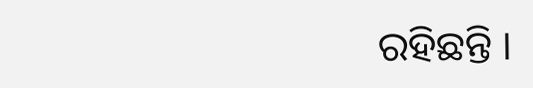ରହିଛନ୍ତି ।